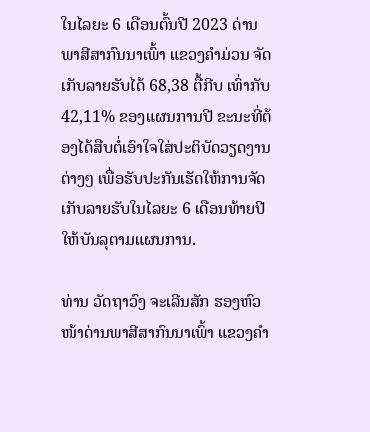ໃນໄລຍະ 6 ເດືອນຕົ້ນປີ 2023 ດ່ານພາສີສາກົນນາເພົ້າ ແຂວງຄຳມ່ວນ ຈັດເກັບລາຍຮັບໄດ້ 68,38 ຕື້ກີບ ເທົ່າກັບ 42,11% ຂອງແຜນການປີ ຂະນະທີ່ຕ້ອງໄດ້ສືບຕໍ່ເອົາໃຈໃສ່ປະຕິບັດວຽດງານຕ່າງໆ ເພື່ອຮັບປະກັນເຮັດໃຫ້ການຈັດເກັບລາຍຮັບໃນໄລຍະ 6 ເດືອນທ້າຍປີໃຫ້ບັນລຸຕາມແຜນການ.

ທ່ານ ວັດຖາວົງ ຈະເລີນສັກ ຮອງຫົວໜ້າດ່ານພາສີສາກົນນາເພົ້າ ແຂວງຄຳ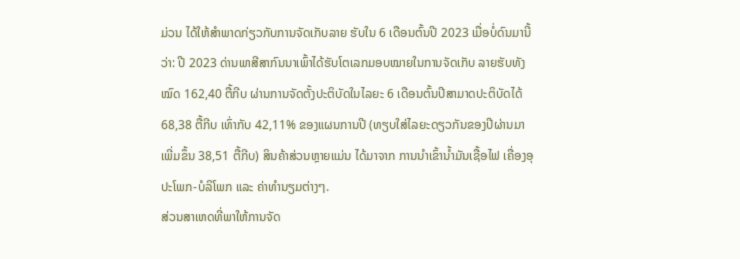ມ່ວນ ໄດ້ໃຫ້ສຳພາດກ່ຽວກັບການຈັດເກັບລາຍ ຮັບໃນ 6 ເດືອນຕົ້ນປີ 2023 ເມື່ອບໍ່ດົນມານີ້ວ່າ: ປີ 2023 ດ່ານພາສີສາກົນນາເພົ້າໄດ້ຮັບໂຕເລກມອບໝາຍໃນການຈັດເກັບ ລາຍຮັບທັງໝົດ 162,40 ຕື້ກີບ ຜ່ານການຈັດຕັ້ງປະຕິບັດໃນໄລຍະ 6 ເດືອນຕົ້ນປີສາມາດປະຕິບັດໄດ້ 68,38 ຕື້ກີບ ເທົ່າກັບ 42,11% ຂອງແຜນການປີ (ທຽບໃສ່ໄລຍະດຽວກັນຂອງປີຜ່ານມາເພີ່ມຂຶ້ນ 38,51 ຕື້ກີບ) ສິນຄ້າສ່ວນຫຼາຍແມ່ນ ໄດ້ມາຈາກ ການນໍາເຂົ້ານໍ້າມັນເຊື້ອໄຟ ເຄື່ອງອຸປະໂພກ-ບໍລິໂພກ ແລະ ຄ່າທຳນຽມຕ່າງໆ.
ສ່ວນສາເຫດທີ່ພາໃຫ້ການຈັດ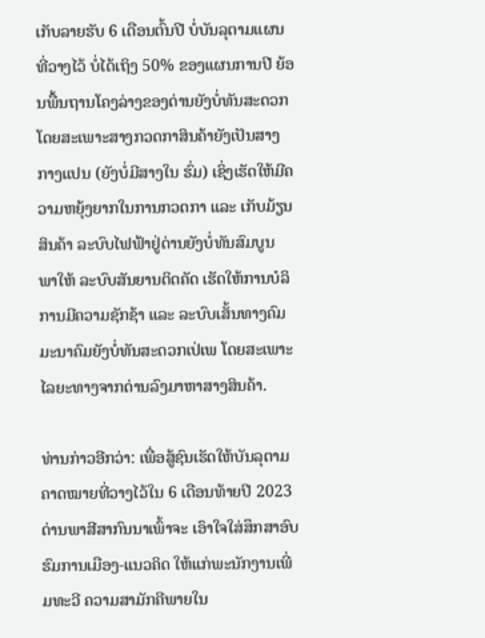ເກັບລາຍຮັບ 6 ເດືອນຕົ້ນປີ ບໍ່ບັນລຸຕາມແຜນທີ່ວາງໄວ້ ບໍ່ໄດ້ເຖິງ 50% ຂອງແຜນການປີ ຍ້ອນພື້ນຖານໂຄງລ່າງຂອງດ່ານຍັງບໍ່ທັນສະດວກ ໂດຍສະເພາະສາງກວດກາສິນຄ້າຍັງເປັນສາງ ກາງແປນ (ຍັງບໍ່ມີສາງໃນ ຮົ່ມ) ເຊິ່ງເຮັດໃຫ້ມີຄວາມຫຍຸ້ງຍາກໃນການກວດກາ ແລະ ເກັບມ້ຽນສິນຄ້າ ລະບົບໄຟຟ້າຢູ່ດ່ານຍັງບໍ່ທັນສົມບູນ ພາໃຫ້ ລະບົບສັນຍານຕິດຄັດ ເຮັດໃຫ້ການບໍລິການມີຄວາມຊັກຊ້າ ແລະ ລະບົບເສັ້ນທາງຄົມມະນາຄົມຍັງບໍ່ທັນສະດວກເປ່ເພ ໂດຍສະເພາະໄລຍະທາງຈາກດ່ານລົງມາຫາສາງສິນຄ້າ.

ທ່ານກ່າວອີກວ່າ: ເພື່ອສູ້ຊົນເຮັດໃຫ້ບັນລຸຕາມຄາດໝາຍທີ່ວາງໄວ້ໃນ 6 ເດືອນທ້າຍປີ 2023 ດ່ານພາສີສາກົນນາເພົ້າຈະ ເອົາໃຈໃສ່ສຶກສາອົບຮົມການເມືອງ-ແນວຄິດ ໃຫ້ແກ່ພະນັກງານເພີ່ມທະວີ ຄວາມສາມັກຄີພາຍໃນ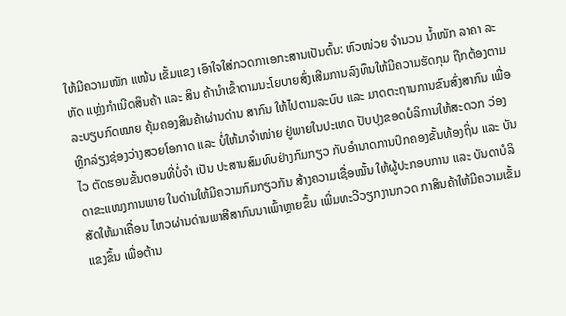ໃຫ້ມີຄວາມໜັກ ແໜ້ນ ເຂັ້ມແຂງ ເອົາໃຈໃສ່ກວດກາເອກະສານເປັນຕົ້ນ: ຫົວໜ່ວຍ ຈຳນວນ ນໍ້າໜັກ ລາຄາ ລະຫັດ ແຫຼ່ງກຳເນີດສິນຄ້າ ແລະ ສິນ ຄ້ານຳເຂົ້າຕາມນະໂຍບາຍສົ່ງເສີມການລົງທຶນໃຫ້ມີຄວາມຮັດກຸມ ຖືກຕ້ອງຕາມລະບຽບກົດໝາຍ ຄຸ້ມຄອງສິນຄ້າຜ່ານດ່ານ ສາກົນ ໃຫ້ໄປຕາມລະບົບ ແລະ ມາດຕະຖານການຂົນສົ່ງສາກົນ ເພື່ອຫຼີກລ່ຽງຊ່ອງວ່າງສວຍໂອກາດ ແລະ ບໍ່ໃຫ້ມາຈຳໜ່າຍ ຢູ່ພາຍໃນປະເທດ ປັບປຸງຂອດບໍລິການໃຫ້ສະດວກ ວ່ອງໄວ ຕັດຮອນຂັ້ນຕອນທີ່ບໍ່ຈຳ ເປັນ ປະສານສົມທົບຢ່າງກົມກຽວ ກັບອຳນາດການປົກຄອງຂັ້ນທ້ອງຖິ່ນ ແລະ ບັນດາຂະແໜງການພາຍ ໃນດ່ານໃຫ້ມີຄວາມກົມກຽວກັນ ສ້າງຄວາມເຊື່ອໝັ້ນ ໃຫ້ຜູ້ປະກອບການ ແລະ ບັນດາບໍລິສັດໃຫ້ມາເຄື່ອນ ໄຫວຜ່ານດ່ານພາສີສາກົນນາເພົ້າຫຼາຍຂຶ້ນ ເພີ່ມທະວີວຽກງານກວດ ກາສິນຄ້າໃຫ້ມີຄວາມເຂັ້ມແຂງຂຶ້ນ ເພື່ອຕ້ານ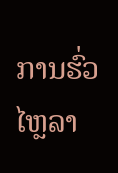ການຮົ່ວໄຫຼລາ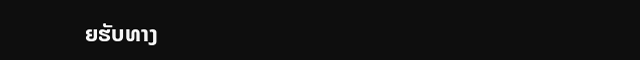ຍຮັບທາງ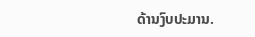ດ້ານງົບປະມານ.